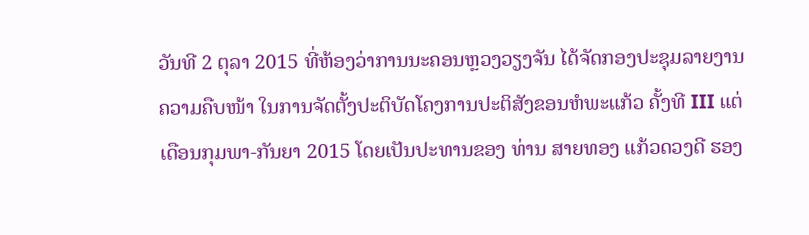ວັນທີ 2 ຕຸລາ 2015 ທີ່ຫ້ອງວ່າການນະຄອນຫຼວງວຽງຈັນ ໄດ້ຈັດກອງປະຊຸມລາຍງານຄວາມຄືບໜ້າ ໃນການຈັດຕັ້ງປະຕິບັດໂຄງການປະຕິສັງຂອນຫໍພະແກ້ວ ຄັ້ງທີ III ແຕ່ເດືອນກຸມພາ-ກັນຍາ 2015 ໂດຍເປັນປະທານຂອງ ທ່ານ ສາຍທອງ ແກ້ວດວງດີ ຮອງ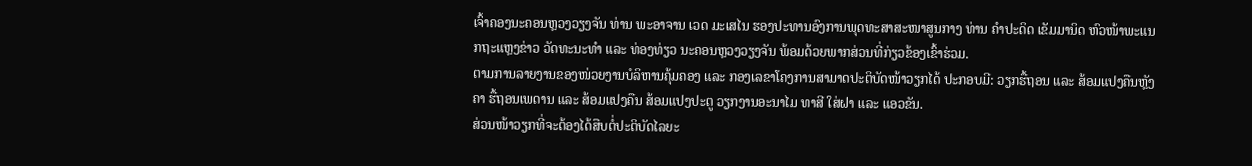ເຈົ້າຄອງນະຄອນຫຼວງວຽງຈັນ ທ່ານ ພະອາຈານ ເວດ ມະເສໄນ ຮອງປະທານອົງການພຸດທະສາສະໜາສູນກາງ ທ່ານ ຄຳປະດິດ ເຂັມມານິດ ຫົວໜ້າພະແນກຖະແຫຼງຂ່າວ ວັດທະນະທຳ ແລະ ທ່ອງທ່ຽວ ນະຄອນຫຼວງວຽງຈັນ ພ້ອມດ້ວຍພາກສ່ວນທີ່ກ່ຽວຂ້ອງເຂົ້າຮ່ວມ.
ຕາມການລາຍງານຂອງໜ່ວຍງານບໍລິຫານຄຸ້ມຄອງ ແລະ ກອງເລຂາໂຄງການສາມາດປະຕິບັດໜ້າວຽກໄດ້ ປະກອບມີ: ວຽກຮື້ຖອນ ແລະ ສ້ອມແປງຄືນຫຼັງຄາ ຮື້ຖອນເພດານ ແລະ ສ້ອມແປງຄືນ ສ້ອມແປງປະຕູ ວຽກງານອະນາໄມ ທາສີ ໃສ່ຝາ ແລະ ແອວຂັນ.
ສ່ວນໜ້າວຽກທີ່ຈະຕ້ອງໄດ້ສືບຕໍ່ປະຕິບັດໄລຍະ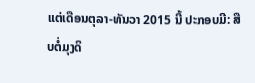ແຕ່ເດືອນຕຸລາ-ທັນວາ 2015 ນີ້ ປະກອບມີ: ສືບຕໍ່ມຸງດິ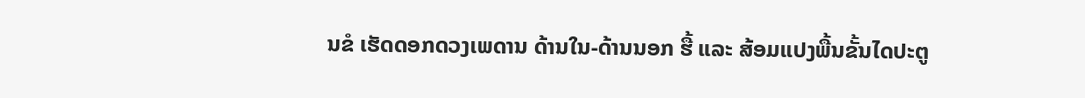ນຂໍ ເຮັດດອກດວງເພດານ ດ້ານໃນ-ດ້ານນອກ ຮື້ ແລະ ສ້ອມແປງພື້ນຂັ້ນໄດປະຕູ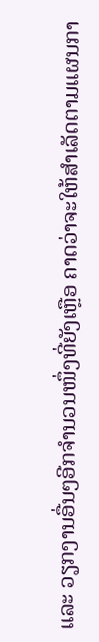ແລະ ວຽກງານອື່ນໆອີກຈຳນວນໜຶ່ງທີ່ຍັງເຫຼືອ ຄາດວ່າຈະໃຫ້ສຳເລັດຕາມແຜນກາ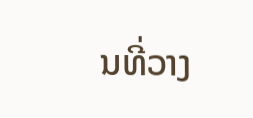ນທີ່ວາງ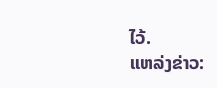ໄວ້.
ແຫລ່ງຂ່າວ: